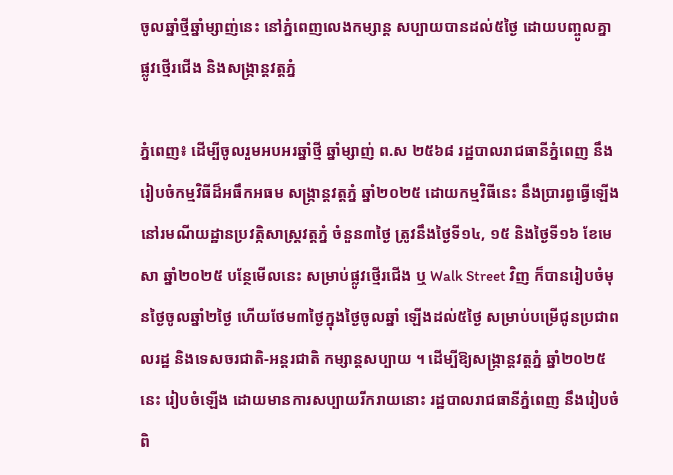ចូលឆ្នាំថ្មីឆ្នាំម្សាញ់នេះ នៅភ្នំពេញលេងកម្សាន្ត សប្បាយបានដល់៥ថ្ងៃ ដោយបញ្ចូលគ្នា ផ្លូវថ្មើរជើង និងសង្ក្រាន្តវត្តភ្នំ

ភ្នំពេញ៖ ដើម្បីចូលរួមអបអរឆ្នាំថ្មី ឆ្នាំម្សាញ់ ព.ស ២៥៦៨ រដ្ឋបាលរាជធានីភ្នំពេញ នឹងរៀបចំកម្មវិធីដ៏អធឹកអធម សង្ក្រាន្តវត្តភ្នំ ឆ្នាំ២០២៥ ដោយកម្មវិធីនេះ នឹងប្រារព្ធធ្វើឡើង នៅរមណីយដ្ឋានប្រវត្កិសាស្ត្រវត្តភ្នំ ចំនួន៣ថ្ងៃ ត្រូវនឹងថ្ងៃទី១៤, ១៥ និងថ្ងៃទី១៦ ខែមេសា ឆ្នាំ២០២៥ បន្ថែមើលនេះ សម្រាប់ផ្លូវថ្មើរជើង ឬ Walk Street វិញ ក៏បានរៀបចំមុនថ្ងៃចូលឆ្នាំ២ថ្ងៃ ហើយថែម៣ថ្ងៃក្នុងថ្ងៃចូលឆ្នាំ ឡើងដល់៥ថ្ងៃ សម្រាប់បម្រើជូនប្រជាពលរដ្ឋ និងទេសចរជាតិ-អន្តរជាតិ កម្សាន្តសប្បាយ ។ ដើម្បីឱ្យសង្ក្រាន្តវត្តភ្នំ ឆ្នាំ២០២៥នេះ រៀបចំឡើង ដោយមានការសប្បាយរីករាយនោះ រដ្ឋបាលរាជធានីភ្នំពេញ នឹងរៀបចំពិ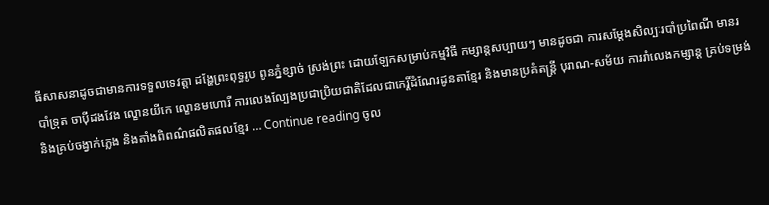ធីសាសនាដូចជាមានការទទួលទេវត្តា ដង្ហែព្រះពុទ្ធរូប ពូនភ្នំខ្សាច់ ស្រង់ព្រះ ដោយឡែកសម្រាប់កម្មវិធី កម្សាន្តសប្បាយៗ មានដូចជា ការសម្តែងសិល្បៈរបាំប្រពៃណី មានរបាំទ្រុត ចាប៉ីដងវែង ល្ខោនយីកេ ល្ខោនមហោរី ការលេងល្បែងប្រជាប្រិយជាតិដែលជាកេរ្តិ៍ដំណែរដូនតាខ្មែរ និងមានប្រគំតន្ត្រី បុរាណ-សម័យ ការរាំលេងកម្សាន្ត គ្រប់ទម្រង់ និងគ្រប់ចង្វាក់ភ្លេង និងតាំងពិពណ៌ផលិតផលខ្មែរ … Continue reading ចូល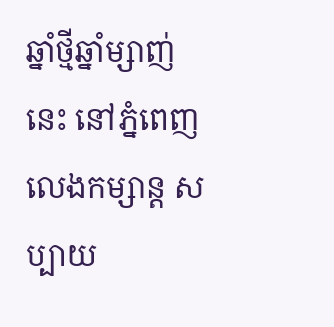ឆ្នាំថ្មីឆ្នាំម្សាញ់នេះ នៅភ្នំពេញលេងកម្សាន្ត សប្បាយ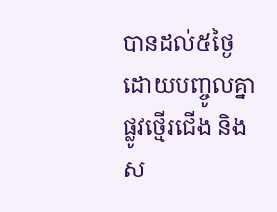បានដល់៥ថ្ងៃ ដោយបញ្ចូលគ្នា ផ្លូវថ្មើរជើង និងស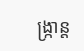ង្ក្រាន្ត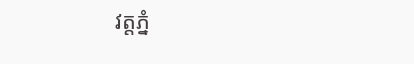វត្តភ្នំ